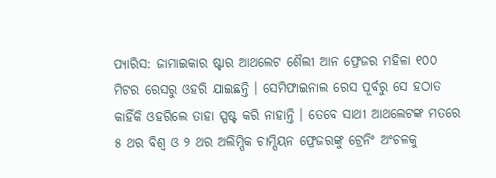ପ୍ୟାରିସ: ଜାମାଇକାର ଷ୍ଟାର ଆଥଲେଟ ଶୈଲୀ ଆନ ଫ୍ରେଜର ମହିଳା ୧୦୦ ମିଟର ରେସରୁ ଓହରି ଯାଇଛନ୍ତି । ସେମିଫାଇନାଲ ରେସ ପୂର୍ବରୁ ସେ ହଠାତ କାହିଁକି ଓହରିଲେ ତାହା ସ୍ପଷ୍ଟ କରି ନାହାନ୍ତି । ତେବେ ସାଥୀ ଆଥଲେଟଙ୍କ ମତରେ ୫ ଥର ବିଶ୍ୱ ଓ ୨ ଥର ଅଲିମ୍ପିକ ଚାମ୍ପିୟନ ଫ୍ରେଜରଙ୍କୁ ଟ୍ରେନିଂ ଅଂଚଳକୁ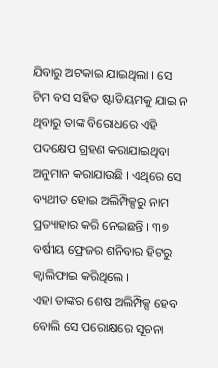ଯିବାରୁ ଅଟକାଇ ଯାଇଥିଲା । ସେ ଟିମ ବସ ସହିତ ଷ୍ଟାଡିୟମକୁ ଯାଇ ନ ଥିବାରୁ ତାଙ୍କ ବିରୋଧରେ ଏହି ପଦକ୍ଷେପ ଗ୍ରହଣ କରାଯାଇଥିବା ଅନୁମାନ କରାଯାଉଛି । ଏଥିରେ ସେ ବ୍ୟଥୀତ ହୋଇ ଅଲିମ୍ପିକ୍ସରୁ ନାମ ପ୍ରତ୍ୟାହାର କରି ନେଇଛନ୍ତି । ୩୭ ବର୍ଷୀୟ ଫ୍ରେଜର ଶନିବାର ହିଟରୁ କ୍ୱାଲିଫାଇ କରିଥିଲେ ।
ଏହା ତାଙ୍କର ଶେଷ ଅଲିମ୍ପିକ୍ସ ହେବ ବୋଲି ସେ ପରୋକ୍ଷରେ ସୂଚନା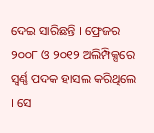ଦେଇ ସାରିଛନ୍ତି । ଫ୍ରେଜର ୨୦୦୮ ଓ ୨୦୧୨ ଅଲିମ୍ପିକ୍ସରେ ସ୍ୱର୍ଣ୍ଣ ପଦକ ହାସଲ କରିଥିଲେ । ସେ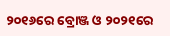୨୦୧୬ରେ ବ୍ରୋଞ୍ଜ ଓ ୨୦୨୧ରେ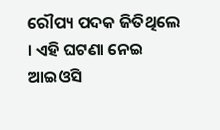ରୌପ୍ୟ ପଦକ ଜିତିଥିଲେ । ଏହି ଘଟଣା ନେଇ ଆଇଓସି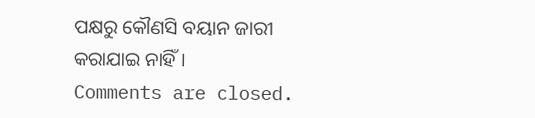ପକ୍ଷରୁ କୌଣସି ବୟାନ ଜାରୀ କରାଯାଇ ନାହିଁ ।
Comments are closed.